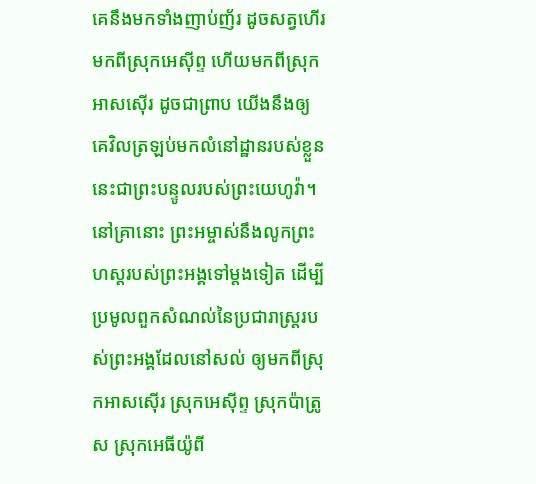គេនឹងមកទាំងញាប់ញ័រ ដូចសត្វហើរមកពីស្រុកអេស៊ីព្ទ ហើយមកពីស្រុកអាសស៊ើរ ដូចជាព្រាប យើងនឹងឲ្យគេវិលត្រឡប់មកលំនៅដ្ឋានរបស់ខ្លួន នេះជាព្រះបន្ទូលរបស់ព្រះយេហូវ៉ា។
នៅគ្រានោះ ព្រះអម្ចាស់នឹងលូកព្រះហស្តរបស់ព្រះអង្គទៅម្តងទៀត ដើម្បីប្រមូលពួកសំណល់នៃប្រជារាស្ត្ររបស់ព្រះអង្គដែលនៅសល់ ឲ្យមកពីស្រុកអាសស៊ើរ ស្រុកអេស៊ីព្ទ ស្រុកប៉ាត្រូស ស្រុកអេធីយ៉ូពី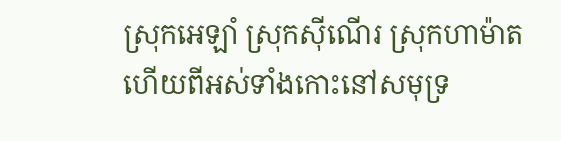ស្រុកអេឡាំ ស្រុកស៊ីណើរ ស្រុកហាម៉ាត ហើយពីអស់ទាំងកោះនៅសមុទ្រ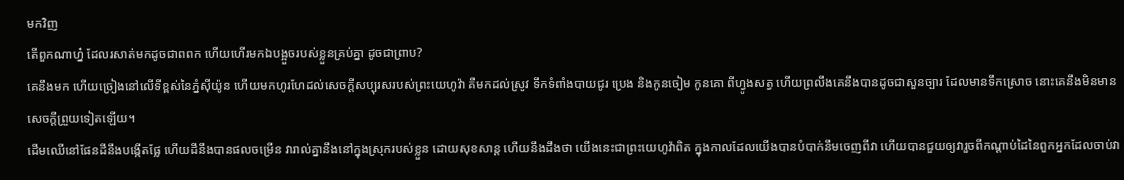មកវិញ
តើពួកណាហ្ន៎ ដែលរសាត់មកដូចជាពពក ហើយហើរមកឯបង្អួចរបស់ខ្លួនគ្រប់គ្នា ដូចជាព្រាប?
គេនឹងមក ហើយច្រៀងនៅលើទីខ្ពស់នៃភ្នំស៊ីយ៉ូន ហើយមកហូរហែដល់សេចក្ដីសប្បុរសរបស់ព្រះយេហូវ៉ា គឺមកដល់ស្រូវ ទឹកទំពាំងបាយជូរ ប្រេង និងកូនចៀម កូនគោ ពីហ្វូងសត្វ ហើយព្រលឹងគេនឹងបានដូចជាសួនច្បារ ដែលមានទឹកស្រោច នោះគេនឹងមិនមាន សេចក្ដីព្រួយទៀតឡើយ។
ដើមឈើនៅផែនដីនឹងបង្កើតផ្លែ ហើយដីនឹងបានផលចម្រើន វារាល់គ្នានឹងនៅក្នុងស្រុករបស់ខ្លួន ដោយសុខសាន្ត ហើយនឹងដឹងថា យើងនេះជាព្រះយេហូវ៉ាពិត ក្នុងកាលដែលយើងបានបំបាក់នឹមចេញពីវា ហើយបានជួយឲ្យវារួចពីកណ្ដាប់ដៃនៃពួកអ្នកដែលចាប់វា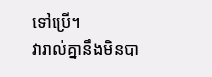ទៅប្រើ។
វារាល់គ្នានឹងមិនបា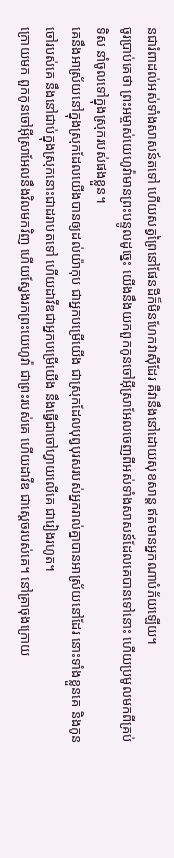នជារំពាដល់អស់ទាំងសាសន៍តទៅ ហើយសត្វព្រៃនៅផែនដីក៏មិនហែកវាស៊ីដែរ គឺវានឹងនៅដោយសុខសាន្ត ឥតមានអ្នកណាបំភ័យឡើយ។
ចូរប្រាប់គេថា ព្រះអម្ចាស់យេហូវ៉ាមានព្រះបន្ទូលដូច្នេះ យើងនឹងយកពួកកូនចៅអ៊ីស្រាអែលចេញពីអស់ទាំងសាសន៍ដែលគេបានទៅនោះ ហើយប្រមូលមកពីគ្រប់ទិស នាំចូលទៅក្នុងស្រុករបស់ផងខ្លួន។
គេនឹងអាស្រ័យនៅក្នុងស្រុកដែលយើងបានឲ្យដល់យ៉ាកុប ជាអ្នកបម្រើយើង ជាស្រុកដែលបុព្វបុរសរបស់អ្នករាល់គ្នាបានអាស្រ័យនៅដែរ នោះទាំងខ្លួនគេ និងកូនចៅរបស់គេ នឹងនៅជាប់ក្នុងស្រុកនោះជាដរាបតទៅ ហើយដាវីឌជាអ្នកបម្រើយើង នឹងធ្វើជាចៅហ្វាយលើគេ ជារៀងរហូត។
ក្រោយមក ពួកកូនចៅអ៊ីស្រាអែលនឹងវិលមកវិញ ហើយស្វែងរកព្រះយេហូវ៉ា ជាព្រះរបស់គេ ហើយដាវីឌ ជាស្តេចរបស់គេ។ នៅគ្រាចុងក្រោយ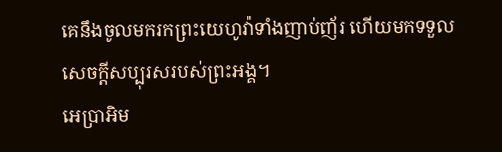គេនឹងចូលមករកព្រះយេហូវ៉ាទាំងញាប់ញ័រ ហើយមកទទួលសេចក្ដីសប្បុរសរបស់ព្រះអង្គ។
អេប្រាអិម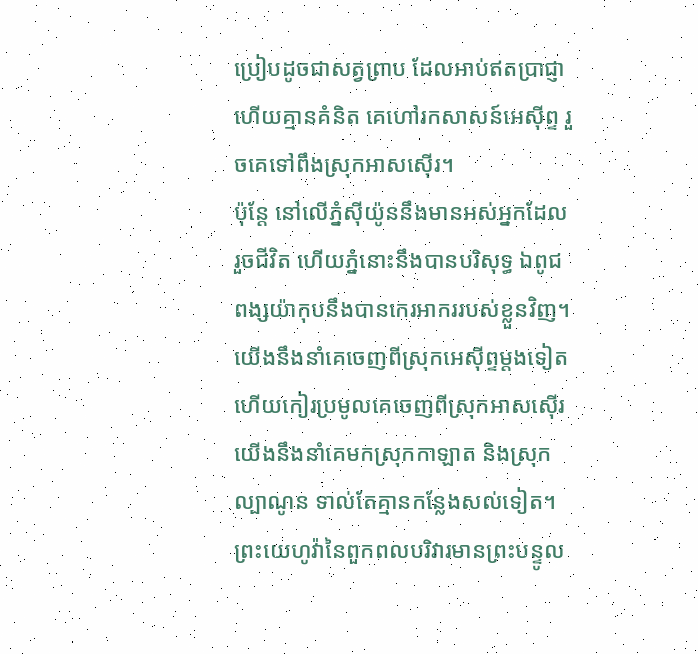ប្រៀបដូចជាសត្វព្រាប ដែលអាប់ឥតប្រាជ្ញា ហើយគ្មានគំនិត គេហៅរកសាសន៍អេស៊ីព្ទ រួចគេទៅពឹងស្រុកអាសស៊ើរ។
ប៉ុន្តែ នៅលើភ្នំស៊ីយ៉ូននឹងមានអស់អ្នកដែលរួចជីវិត ហើយភ្នំនោះនឹងបានបរិសុទ្ធ ឯពូជពង្សយ៉ាកុបនឹងបានកេរអាកររបស់ខ្លួនវិញ។
យើងនឹងនាំគេចេញពីស្រុកអេស៊ីព្ទម្តងទៀត ហើយកៀរប្រមូលគេចេញពីស្រុកអាសស៊ើរ យើងនឹងនាំគេមកស្រុកកាឡាត និងស្រុកល្បាណូន ទាល់តែគ្មានកន្លែងសល់ទៀត។
ព្រះយេហូវ៉ានៃពួកពលបរិវារមានព្រះបន្ទូល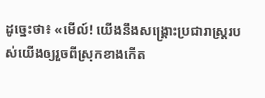ដូច្នេះថា៖ «មើល៍! យើងនឹងសង្គ្រោះប្រជារាស្ត្ររបស់យើងឲ្យរួចពីស្រុកខាងកើត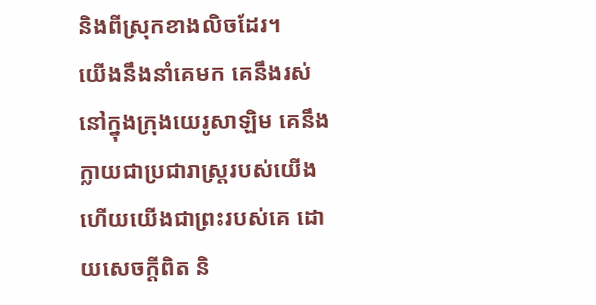និងពីស្រុកខាងលិចដែរ។
យើងនឹងនាំគេមក គេនឹងរស់នៅក្នុងក្រុងយេរូសាឡិម គេនឹងក្លាយជាប្រជារាស្ត្ររបស់យើង ហើយយើងជាព្រះរបស់គេ ដោយសេចក្ដីពិត និ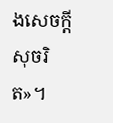ងសេចក្ដីសុចរិត»។